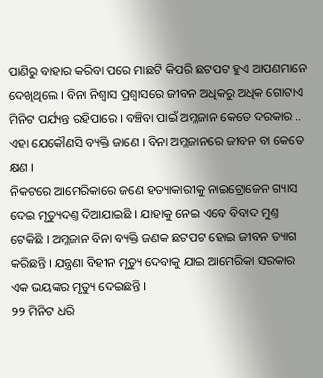ପାଣିରୁ ବାହାର କରିବା ପରେ ମାଛଟି କିପରି ଛଟପଟ ହୁଏ ଆପଣମାନେ ଦେଖିଥିଲେ । ବିନା ନିଶ୍ୱାସ ପ୍ରଶ୍ୱାସରେ ଜୀବନ ଅଧିକରୁ ଅଧିକ ଗୋଟାଏ ମିନିଟ ପର୍ଯ୍ୟନ୍ତ ରହିପାରେ । ବଞ୍ଚିବା ପାଇଁ ଅମ୍ଳଜାନ କେତେ ଦରକାର .. ଏହା ଯେକୌଣସି ବ୍ୟକ୍ତି ଜାଣେ । ବିନା ଅମ୍ଳଜାନରେ ଜୀବନ ବା କେତେ କ୍ଷଣ ।
ନିକଟରେ ଆମେରିକାରେ ଜଣେ ହତ୍ୟାକାରୀକୁ ନାଇଟ୍ରୋଜେନ ଗ୍ୟାସ ଦେଇ ମୃତ୍ୟୁଦଣ୍ତ ଦିଆଯାଇଛି । ଯାହାକୁ ନେଇ ଏବେ ବିବାଦ ମୁଣ୍ତ ଟେକିଛି । ଅମ୍ଳଜାନ ବିନା ବ୍ୟକ୍ତି ଜଣକ ଛଟପଟ ହୋଇ ଜୀବନ ତ୍ୟାଗ କରିଛନ୍ତି । ଯନ୍ତ୍ରଣା ବିହୀନ ମୃତ୍ୟୁ ଦେବାକୁ ଯାଇ ଆମେରିକା ସରକାର ଏକ ଭୟଙ୍କର ମୃତ୍ୟୁ ଦେଇଛନ୍ତି ।
୨୨ ମିନିଟ ଧରି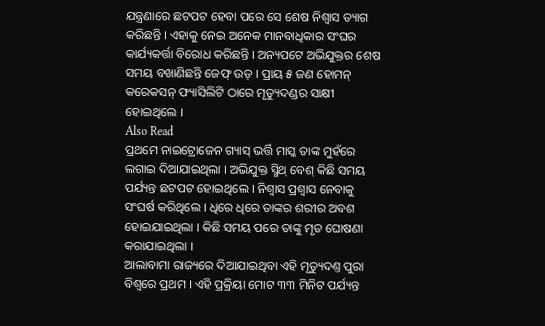ଯନ୍ତ୍ରଣାରେ ଛଟପଟ ହେବା ପରେ ସେ ଶେଷ ନିଶ୍ୱାସ ତ୍ୟାଗ କରିଛନ୍ତି । ଏହାକୁ ନେଇ ଅନେକ ମାନବାଧିକାର ସଂଘର କାର୍ଯ୍ୟକର୍ତ୍ତା ବିରୋଧ କରିଛନ୍ତି । ଅନ୍ୟପଟେ ଅଭିଯୁକ୍ତର ଶେଷ ସମୟ ବଖାଣିଛନ୍ତି ଜେଫ୍ ଉଡ୍ । ପ୍ରାୟ ୫ ଜଣ ହୋମନ୍ କରେକସନ୍ ଫ୍ୟାସିଲିଟି ଠାରେ ମୃତ୍ୟୁଦଣ୍ଡର ସାକ୍ଷୀ ହୋଇଥିଲେ ।
Also Read
ପ୍ରଥମେ ନାଇଟ୍ରୋଜେନ ଗ୍ୟାସ୍ ଭର୍ତ୍ତି ମାସ୍କ ତାଙ୍କ ମୁହଁରେ ଲଗାଇ ଦିଆଯାଇଥିଲା । ଅଭିଯୁକ୍ତ ସ୍ମିଥ୍ ବେଶ୍ କିଛି ସମୟ ପର୍ଯ୍ୟନ୍ତ ଛଟପଟ ହୋଇଥିଲେ । ନିଶ୍ୱାସ ପ୍ରଶ୍ୱାସ ନେବାକୁ ସଂଘର୍ଷ କରିଥିଲେ । ଧିରେ ଧିରେ ତାଙ୍କର ଶରୀର ଅବଶ ହୋଇଯାଇଥିଲା । କିଛି ସମୟ ପରେ ତାଙ୍କୁ ମୃତ ଘୋଷଣା କରାଯାଇଥିଲା ।
ଆଲାବାମା ରାଜ୍ୟରେ ଦିଆଯାଇଥିବା ଏହି ମୃତ୍ୟୁଦଣ୍ତ ପୁରା ବିଶ୍ୱରେ ପ୍ରଥମ । ଏହି ପ୍ରକ୍ରିୟା ମୋଟ ୩୩ ମିନିଟ ପର୍ଯ୍ୟନ୍ତ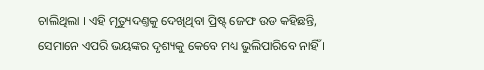ଚାଲିଥିଲା । ଏହି ମୃତ୍ୟୁଦଣ୍ତକୁ ଦେଖିଥିବା ପ୍ରିଷ୍ଟ୍ ଜେଫ ଉଡ କହିଛନ୍ତି, ସେମାନେ ଏପରି ଭୟଙ୍କର ଦୃଶ୍ୟକୁ କେବେ ମଧ୍ୟ ଭୁଲିପାରିବେ ନାହିଁ ।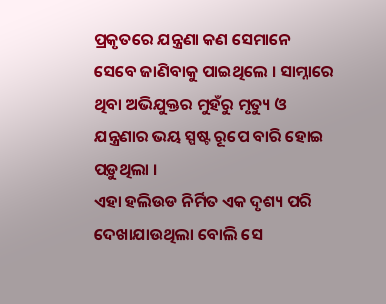ପ୍ରକୃତରେ ଯନ୍ତ୍ରଣା କଣ ସେମାନେ ସେବେ ଜାଣିବାକୁ ପାଇଥିଲେ । ସାମ୍ନାରେ ଥିବା ଅଭିଯୁକ୍ତର ମୁହଁରୁ ମୃତ୍ୟୁ ଓ ଯନ୍ତ୍ରଣାର ଭୟ ସ୍ପଷ୍ଟ ରୂପେ ବାରି ହୋଇ ପଡ଼ୁଥିଲା ।
ଏହା ହଲିଉଡ ନିର୍ମିତ ଏକ ଦୃଶ୍ୟ ପରି ଦେଖାଯାଉଥିଲା ବୋଲି ସେ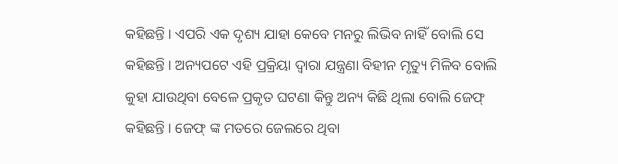କହିଛନ୍ତି । ଏପରି ଏକ ଦୃଶ୍ୟ ଯାହା କେବେ ମନରୁ ଲିଭିବ ନାହିଁ ବୋଲି ସେ କହିଛନ୍ତି । ଅନ୍ୟପଟେ ଏହି ପ୍ରକ୍ରିୟା ଦ୍ୱାରା ଯନ୍ତ୍ରଣା ବିହୀନ ମୃତ୍ୟୁ ମିଳିବ ବୋଲି କୁହା ଯାଉଥିବା ବେଳେ ପ୍ରକୃତ ଘଟଣା କିନ୍ତୁ ଅନ୍ୟ କିଛି ଥିଲା ବୋଲି ଜେଫ୍ କହିଛନ୍ତି । ଜେଫ୍ ଙ୍କ ମତରେ ଜେଲରେ ଥିବା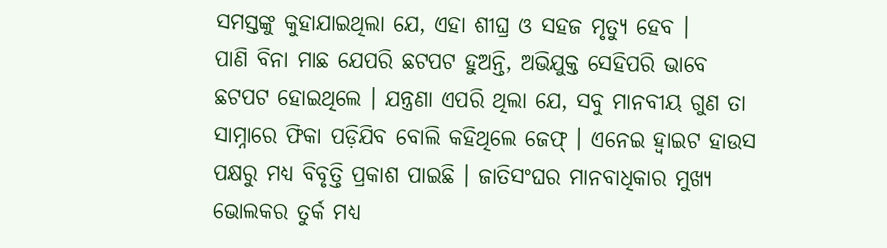ସମସ୍ତଙ୍କୁ କୁହାଯାଇଥିଲା ଯେ, ଏହା ଶୀଘ୍ର ଓ ସହଜ ମୃତ୍ୟୁ ହେବ ।
ପାଣି ବିନା ମାଛ ଯେପରି ଛଟପଟ ହୁଅନ୍ତି, ଅଭିଯୁକ୍ତ ସେହିପରି ଭାବେ ଛଟପଟ ହୋଇଥିଲେ । ଯନ୍ତ୍ରଣା ଏପରି ଥିଲା ଯେ, ସବୁ ମାନବୀୟ ଗୁଣ ତା ସାମ୍ନାରେ ଫିକା ପଡ଼ିଯିବ ବୋଲି କହିଥିଲେ ଜେଫ୍ । ଏନେଇ ହ୍ୱାଇଟ ହାଉସ ପକ୍ଷରୁ ମଧ୍ୟ ବିବୃତ୍ତି ପ୍ରକାଶ ପାଇଛି । ଜାତିସଂଘର ମାନବାଧିକାର ମୁଖ୍ୟ ଭୋଲକର ତୁର୍କ ମଧ୍ୟ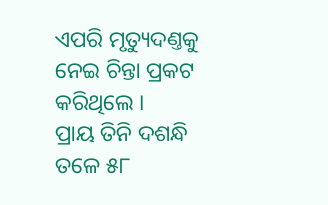ଏପରି ମୃତ୍ୟୁଦଣ୍ତକୁ ନେଇ ଚିନ୍ତା ପ୍ରକଟ କରିଥିଲେ ।
ପ୍ରାୟ ତିନି ଦଶନ୍ଧି ତଳେ ୫୮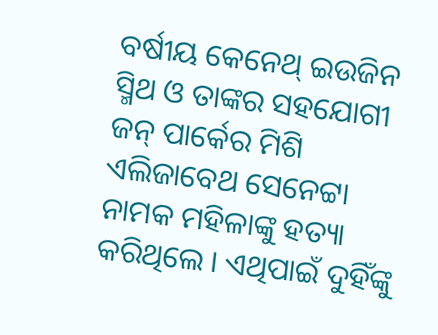ବର୍ଷୀୟ କେନେଥ୍ ଇଉଜିନ ସ୍ମିଥ ଓ ତାଙ୍କର ସହଯୋଗୀ ଜନ୍ ପାର୍କେର ମିଶି ଏଲିଜାବେଥ ସେନେଟ୍ଟା ନାମକ ମହିଳାଙ୍କୁ ହତ୍ୟା କରିଥିଲେ । ଏଥିପାଇଁ ଦୁହିଁଙ୍କୁ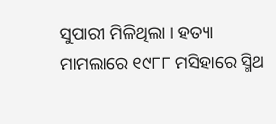ସୁପାରୀ ମିଳିଥିଲା । ହତ୍ୟା ମାମଲାରେ ୧୯୮୮ ମସିହାରେ ସ୍ମିଥ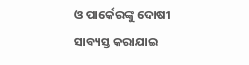ଓ ପାର୍କେରଙ୍କୁ ଦୋଷୀ ସାବ୍ୟସ୍ତ କରାଯାଇ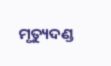ମୃତ୍ୟୁଦଣ୍ଡ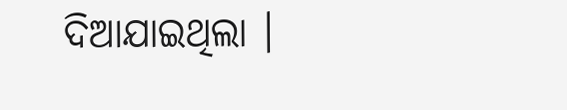ଦିଆଯାଇଥିଲା ।